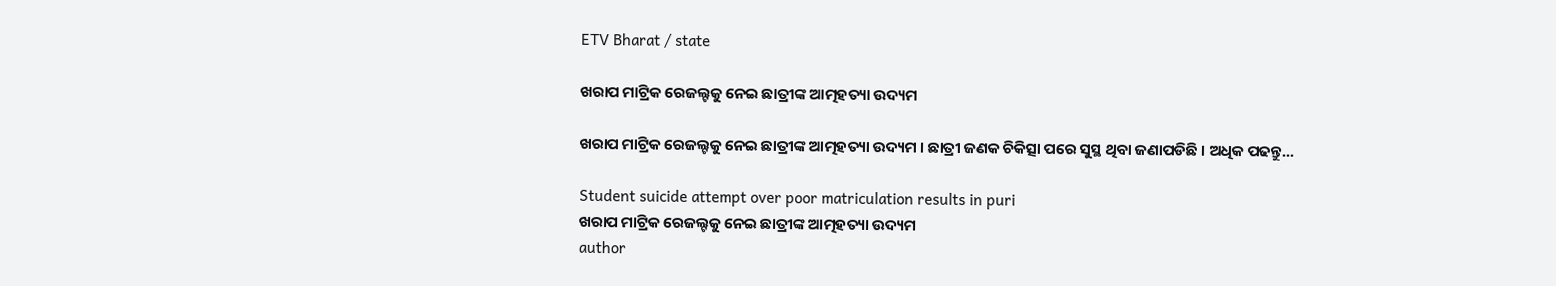ETV Bharat / state

ଖରାପ ମାଟ୍ରିକ ରେଜଲ୍ଟକୁ ନେଇ ଛାତ୍ରୀଙ୍କ ଆତ୍ମହତ୍ୟା ଉଦ୍ୟମ

ଖରାପ ମାଟ୍ରିକ ରେଜଲ୍ଟକୁ ନେଇ ଛାତ୍ରୀଙ୍କ ଆତ୍ମହତ୍ୟା ଉଦ୍ୟମ । ଛାତ୍ରୀ ଜଣକ ଚିକିତ୍ସା ପରେ ସୁସ୍ଥ ଥିବା ଜଣାପଡିଛି । ଅଧିକ ପଢନ୍ତୁ...

Student suicide attempt over poor matriculation results in puri
ଖରାପ ମାଟ୍ରିକ ରେଜଲ୍ଟକୁ ନେଇ ଛାତ୍ରୀଙ୍କ ଆତ୍ମହତ୍ୟା ଉଦ୍ୟମ
author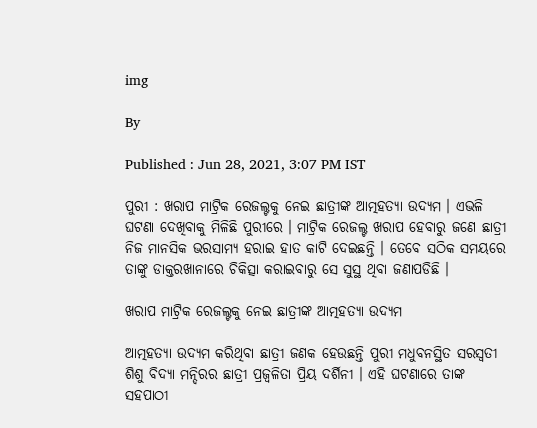img

By

Published : Jun 28, 2021, 3:07 PM IST

ପୁରୀ : ଖରାପ ମାଟ୍ରିକ ରେଜଲ୍ଟକୁ ନେଇ ଛାତ୍ରୀଙ୍କ ଆତ୍ମହତ୍ୟା ଉଦ୍ୟମ । ଏଭଳି ଘଟଣା ଦେଖିବାକୁ ମିଳିଛି ପୁରୀରେ । ମାଟ୍ରିକ ରେଜଲ୍ଟ ଖରାପ ହେବାରୁ ଜଣେ ଛାତ୍ରୀ ନିଜ ମାନସିକ ଭରସାମ୍ୟ ହରାଇ ହାତ କାଟି ଦେଇଛନ୍ତି । ତେବେ ସଠିକ ସମୟରେ ତାଙ୍କୁ ଡାକ୍ତରଖାନାରେ ଚିକିତ୍ସା କରାଇବାରୁ ସେ ସୁସ୍ଥ ଥିବା ଜଣାପଡିଛି ।

ଖରାପ ମାଟ୍ରିକ ରେଜଲ୍ଟକୁ ନେଇ ଛାତ୍ରୀଙ୍କ ଆତ୍ମହତ୍ୟା ଉଦ୍ୟମ

ଆତ୍ମହତ୍ୟା ଉଦ୍ୟମ କରିଥିବା ଛାତ୍ରୀ ଜଣକ ହେଉଛନ୍ତି ପୁରୀ ମଧୁବନସ୍ଥିତ ସରସ୍ବତୀ ଶିଶୁ ବିଦ୍ୟା ମନ୍ଦିରର ଛାତ୍ରୀ ପ୍ରଜ୍ବଳିତା ପ୍ରିୟ ଦର୍ଶିନୀ । ଏହି ଘଟଣାରେ ତାଙ୍କ ସହପାଠୀ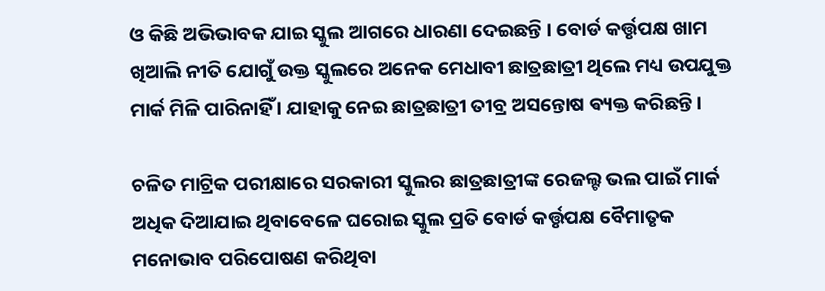ଓ କିଛି ଅଭିଭାବକ ଯାଇ ସ୍କୁଲ ଆଗରେ ଧାରଣା ଦେଇଛନ୍ତି । ବୋର୍ଡ କର୍ତ୍ତୃପକ୍ଷ ଖାମ ଖିଆଲି ନୀତି ଯୋଗୁଁ ଉକ୍ତ ସ୍କୁଲରେ ଅନେକ ମେଧାବୀ ଛାତ୍ରଛାତ୍ରୀ ଥିଲେ ମଧ୍ୟ ଉପଯୁକ୍ତ ମାର୍କ ମିଳି ପାରିନାହିଁ । ଯାହାକୁ ନେଇ ଛାତ୍ରଛାତ୍ରୀ ତୀବ୍ର ଅସନ୍ତୋଷ ଵ୍ୟକ୍ତ କରିଛନ୍ତି ।

ଚଳିତ ମାଟ୍ରିକ ପରୀକ୍ଷାରେ ସରକାରୀ ସ୍କୁଲର ଛାତ୍ରଛାତ୍ରୀଙ୍କ ରେଜଲ୍ଟ ଭଲ ପାଇଁ ମାର୍କ ଅଧିକ ଦିଆଯାଇ ଥିବାବେଳେ ଘରୋଇ ସ୍କୁଲ ପ୍ରତି ବୋର୍ଡ କର୍ତ୍ତୃପକ୍ଷ ବୈମାତୃକ ମନୋଭାବ ପରିପୋଷଣ କରିଥିବା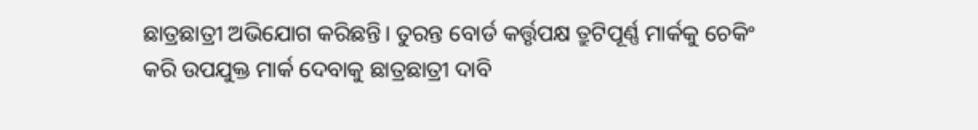ଛାତ୍ରଛାତ୍ରୀ ଅଭିଯୋଗ କରିଛନ୍ତି। ତୁରନ୍ତ ବୋର୍ଡ କର୍ତ୍ତୃପକ୍ଷ ତ୍ରୁଟିପୂର୍ଣ୍ଣ ମାର୍କକୁ ଚେକିଂ କରି ଉପଯୁକ୍ତ ମାର୍କ ଦେବାକୁ ଛାତ୍ରଛାତ୍ରୀ ଦାବି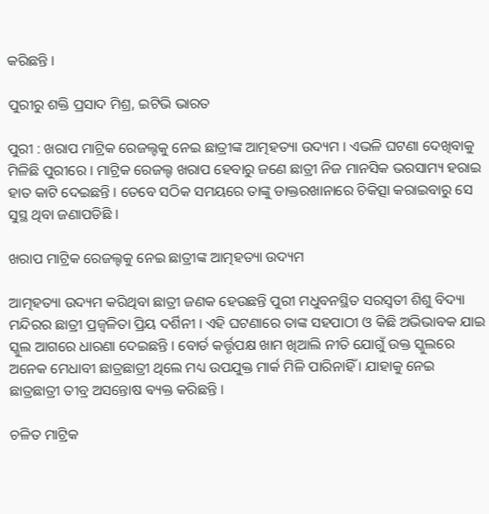କରିଛନ୍ତି ।

ପୁରୀରୁ ଶକ୍ତି ପ୍ରସାଦ ମିଶ୍ର, ଇଟିଭି ଭାରତ

ପୁରୀ : ଖରାପ ମାଟ୍ରିକ ରେଜଲ୍ଟକୁ ନେଇ ଛାତ୍ରୀଙ୍କ ଆତ୍ମହତ୍ୟା ଉଦ୍ୟମ । ଏଭଳି ଘଟଣା ଦେଖିବାକୁ ମିଳିଛି ପୁରୀରେ । ମାଟ୍ରିକ ରେଜଲ୍ଟ ଖରାପ ହେବାରୁ ଜଣେ ଛାତ୍ରୀ ନିଜ ମାନସିକ ଭରସାମ୍ୟ ହରାଇ ହାତ କାଟି ଦେଇଛନ୍ତି । ତେବେ ସଠିକ ସମୟରେ ତାଙ୍କୁ ଡାକ୍ତରଖାନାରେ ଚିକିତ୍ସା କରାଇବାରୁ ସେ ସୁସ୍ଥ ଥିବା ଜଣାପଡିଛି ।

ଖରାପ ମାଟ୍ରିକ ରେଜଲ୍ଟକୁ ନେଇ ଛାତ୍ରୀଙ୍କ ଆତ୍ମହତ୍ୟା ଉଦ୍ୟମ

ଆତ୍ମହତ୍ୟା ଉଦ୍ୟମ କରିଥିବା ଛାତ୍ରୀ ଜଣକ ହେଉଛନ୍ତି ପୁରୀ ମଧୁବନସ୍ଥିତ ସରସ୍ବତୀ ଶିଶୁ ବିଦ୍ୟା ମନ୍ଦିରର ଛାତ୍ରୀ ପ୍ରଜ୍ବଳିତା ପ୍ରିୟ ଦର୍ଶିନୀ । ଏହି ଘଟଣାରେ ତାଙ୍କ ସହପାଠୀ ଓ କିଛି ଅଭିଭାବକ ଯାଇ ସ୍କୁଲ ଆଗରେ ଧାରଣା ଦେଇଛନ୍ତି । ବୋର୍ଡ କର୍ତ୍ତୃପକ୍ଷ ଖାମ ଖିଆଲି ନୀତି ଯୋଗୁଁ ଉକ୍ତ ସ୍କୁଲରେ ଅନେକ ମେଧାବୀ ଛାତ୍ରଛାତ୍ରୀ ଥିଲେ ମଧ୍ୟ ଉପଯୁକ୍ତ ମାର୍କ ମିଳି ପାରିନାହିଁ । ଯାହାକୁ ନେଇ ଛାତ୍ରଛାତ୍ରୀ ତୀବ୍ର ଅସନ୍ତୋଷ ଵ୍ୟକ୍ତ କରିଛନ୍ତି ।

ଚଳିତ ମାଟ୍ରିକ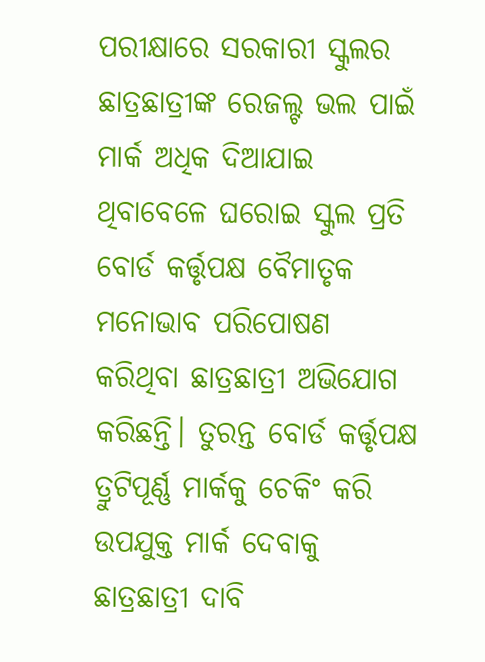ପରୀକ୍ଷାରେ ସରକାରୀ ସ୍କୁଲର ଛାତ୍ରଛାତ୍ରୀଙ୍କ ରେଜଲ୍ଟ ଭଲ ପାଇଁ ମାର୍କ ଅଧିକ ଦିଆଯାଇ ଥିବାବେଳେ ଘରୋଇ ସ୍କୁଲ ପ୍ରତି ବୋର୍ଡ କର୍ତ୍ତୃପକ୍ଷ ବୈମାତୃକ ମନୋଭାବ ପରିପୋଷଣ କରିଥିବା ଛାତ୍ରଛାତ୍ରୀ ଅଭିଯୋଗ କରିଛନ୍ତି। ତୁରନ୍ତ ବୋର୍ଡ କର୍ତ୍ତୃପକ୍ଷ ତ୍ରୁଟିପୂର୍ଣ୍ଣ ମାର୍କକୁ ଚେକିଂ କରି ଉପଯୁକ୍ତ ମାର୍କ ଦେବାକୁ ଛାତ୍ରଛାତ୍ରୀ ଦାବି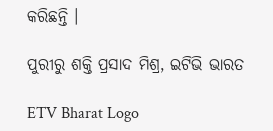କରିଛନ୍ତି ।

ପୁରୀରୁ ଶକ୍ତି ପ୍ରସାଦ ମିଶ୍ର, ଇଟିଭି ଭାରତ

ETV Bharat Logo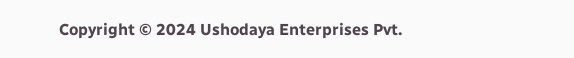Copyright © 2024 Ushodaya Enterprises Pvt.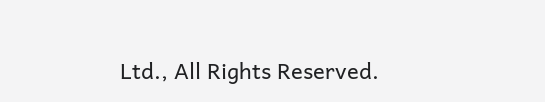Ltd., All Rights Reserved.